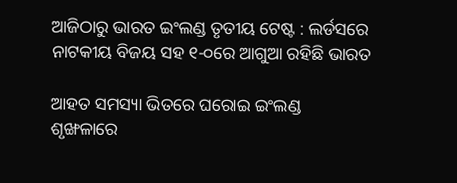ଆଜିଠାରୁ ଭାରତ ଇଂଲଣ୍ଡ ତୃତୀୟ ଟେଷ୍ଟ : ଲର୍ଡସରେ ନାଟକୀୟ ବିଜୟ ସହ ୧-୦ରେ ଆଗୁଆ ରହିଛି ଭାରତ

ଆହତ ସମସ୍ୟା ଭିତରେ ଘରୋଇ ଇଂଲଣ୍ଡ ଶୃଙ୍ଖଳାରେ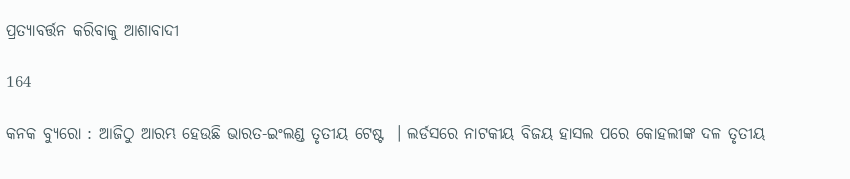ପ୍ରତ୍ୟାବର୍ତ୍ତନ କରିବାକୁ ଆଶାବାଦୀ

164

କନକ ବ୍ୟୁରୋ : ଆଜିଠୁ ଆରମ୍ଭ ହେଉଛି ଭାରତ-ଇଂଲଣ୍ଡ ତୃତୀୟ ଟେଷ୍ଟ  । ଲର୍ଡସରେ ନାଟକୀୟ ବିଜୟ ହାସଲ ପରେ କୋହଲୀଙ୍କ ଦଳ ତୃତୀୟ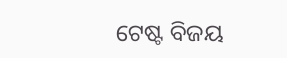ଟେଷ୍ଟ ବିଜୟ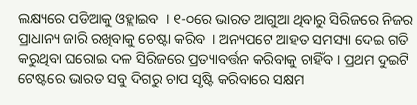ଲକ୍ଷ୍ୟରେ ପଡିଆକୁ ଓହ୍ଲାଇବ  । ୧-୦ରେ ଭାରତ ଆଗୁଆ ଥିବାରୁ ସିରିଜରେ ନିଜର ପ୍ରାଧାନ୍ୟ ଜାରି ରଖିବାକୁ ଚେଷ୍ଟା କରିବ  । ଅନ୍ୟପଟେ ଆହତ ସମସ୍ୟା ଦେଇ ଗତି କରୁଥିବା ଘରୋଇ ଦଳ ସିରିଜରେ ପ୍ରତ୍ୟାବର୍ତ୍ତନ କରିବାକୁ ଚାହିଁବ । ପ୍ରଥମ ଦୁଇଟି ଟେଷ୍ଟରେ ଭାରତ ସବୁ ଦିଗରୁ ଚାପ ସୃଷ୍ଟି କରିବାରେ ସକ୍ଷମ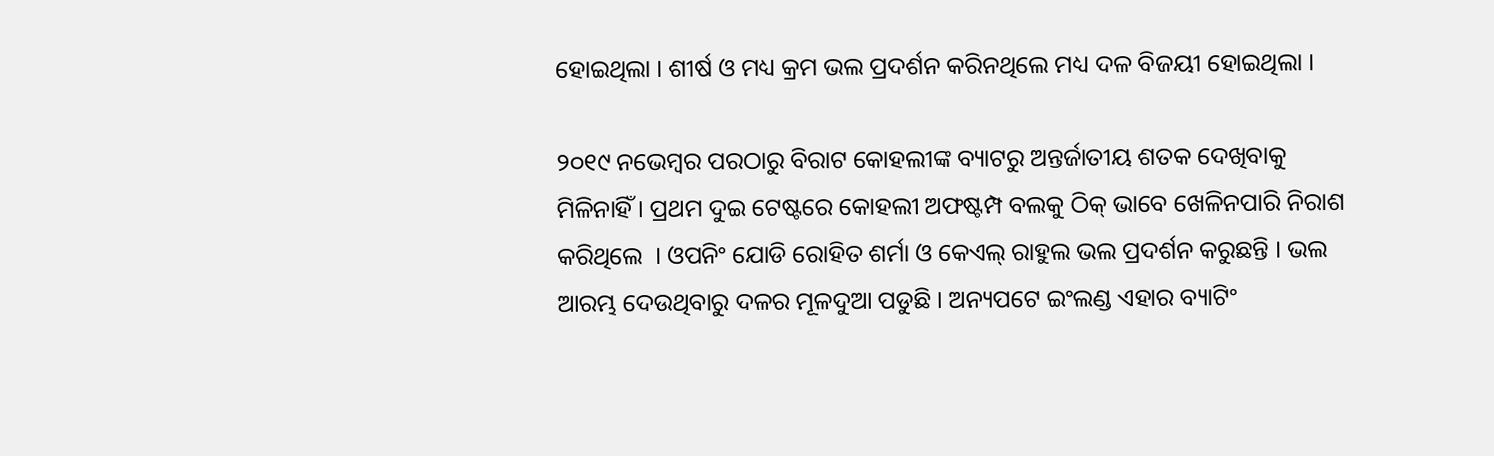ହୋଇଥିଲା । ଶୀର୍ଷ ଓ ମଧ୍ୟ କ୍ରମ ଭଲ ପ୍ରଦର୍ଶନ କରିନଥିଲେ ମଧ୍ୟ ଦଳ ବିଜୟୀ ହୋଇଥିଲା ।

୨୦୧୯ ନଭେମ୍ବର ପରଠାରୁ ବିରାଟ କୋହଲୀଙ୍କ ବ୍ୟାଟରୁ ଅନ୍ତର୍ଜାତୀୟ ଶତକ ଦେଖିବାକୁ ମିଳିନାହିଁ । ପ୍ରଥମ ଦୁଇ ଟେଷ୍ଟରେ କୋହଲୀ ଅଫଷ୍ଟମ୍ପ ବଲକୁ ଠିକ୍ ଭାବେ ଖେଳିନପାରି ନିରାଶ କରିଥିଲେ  । ଓପନିଂ ଯୋଡି ରୋହିତ ଶର୍ମା ଓ କେଏଲ୍ ରାହୁଲ ଭଲ ପ୍ରଦର୍ଶନ କରୁଛନ୍ତି । ଭଲ ଆରମ୍ଭ ଦେଉଥିବାରୁ ଦଳର ମୂଳଦୁଆ ପଡୁଛି । ଅନ୍ୟପଟେ ଇଂଲଣ୍ଡ ଏହାର ବ୍ୟାଟିଂ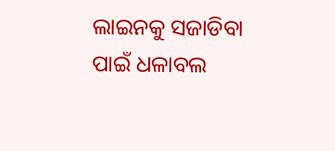ଲାଇନକୁ ସଜାଡିବା ପାଇଁ ଧଳାବଲ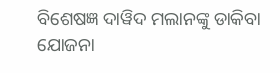ବିଶେଷଜ୍ଞ ଦାୱିଦ ମଲାନଙ୍କୁ ଡାକିବା ଯୋଜନା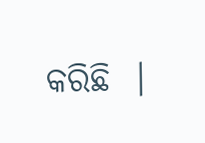କରିଛି  ।